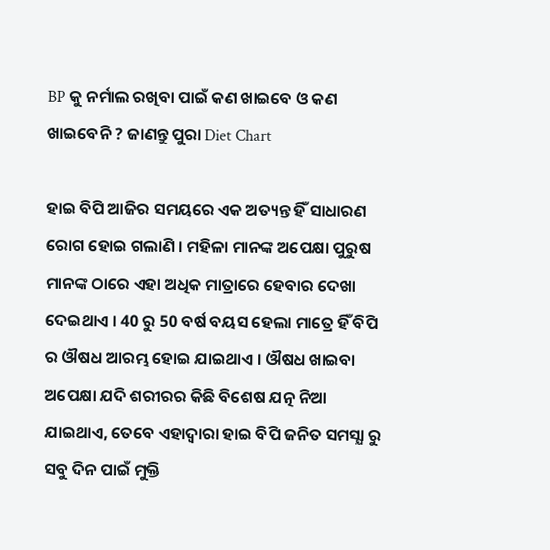BP କୁ ନର୍ମାଲ ରଖିବା ପାଇଁ କଣ ଖାଇବେ ଓ କଣ ଖାଇବେନି ? ଜାଣନ୍ତୁ ପୁରା Diet Chart

ହାଇ ବିପି ଆଜିର ସମୟରେ ଏକ ଅତ୍ୟନ୍ତ ହିଁ ସାଧାରଣ ରୋଗ ହୋଇ ଗଲାଣି । ମହିଳା ମାନଙ୍କ ଅପେକ୍ଷା ପୁରୁଷ ମାନଙ୍କ ଠାରେ ଏହା ଅଧିକ ମାତ୍ରାରେ ହେବାର ଦେଖା ଦେଇଥାଏ । 40 ରୁ 50 ବର୍ଷ ବୟସ ହେଲା ମାତ୍ରେ ହିଁ ବିପି ର ଔଷଧ ଆରମ୍ଭ ହୋଇ ଯାଇଥାଏ । ଔଷଧ ଖାଇବା ଅପେକ୍ଷା ଯଦି ଶରୀରର କିଛି ବିଶେଷ ଯତ୍ନ ନିଆ ଯାଇଥାଏ, ତେବେ ଏହାଦ୍ଵାରା ହାଇ ବିପି ଜନିତ ସମସ୍ଯା ରୁ ସବୁ ଦିନ ପାଇଁ ମୁକ୍ତି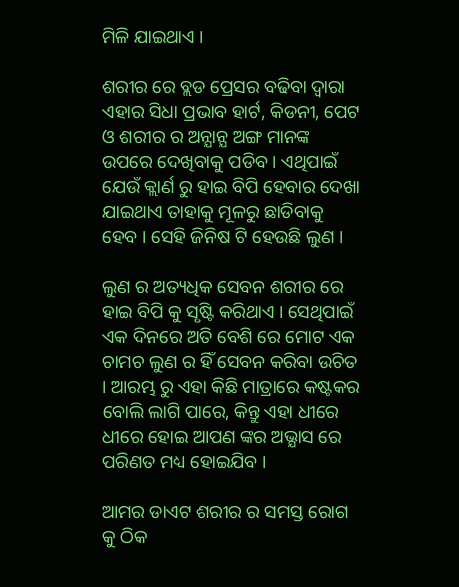ମିଳି ଯାଇଥାଏ ।

ଶରୀର ରେ ବ୍ଲଡ ପ୍ରେସର ବଢିବା ଦ୍ଵାରା ଏହାର ସିଧା ପ୍ରଭାବ ହାର୍ଟ, କିଡନୀ, ପେଟ ଓ ଶରୀର ର ଅନ୍ଯାନ୍ଯ ଅଙ୍ଗ ମାନଙ୍କ ଉପରେ ଦେଖିବାକୁ ପଡିବ । ଏଥିପାଇଁ ଯେଉଁ କ୍ଲାର୍ଣ ରୁ ହାଇ ବିପି ହେବାର ଦେଖା ଯାଇଥାଏ ତାହାକୁ ମୂଳରୁ ଛାଡିବାକୁ ହେବ । ସେହି ଜିନିଷ ଟି ହେଉଛି ଲୁଣ ।

ଲୁଣ ର ଅତ୍ୟଧିକ ସେବନ ଶରୀର ରେ ହାଇ ବିପି କୁ ସୃଷ୍ଟି କରିଥାଏ । ସେଥିପାଇଁ ଏକ ଦିନରେ ଅତି ବେଶି ରେ ମୋଟ ଏକ ଚାମଚ ଲୁଣ ର ହିଁ ସେବନ କରିବା ଉଚିତ । ଆରମ୍ଭ ରୁ ଏହା କିଛି ମାତ୍ରାରେ କଷ୍ଟକର ବୋଲି ଲାଗି ପାରେ, କିନ୍ତୁ ଏହା ଧୀରେ ଧୀରେ ହୋଇ ଆପଣ ଙ୍କର ଅଭ୍ଯାସ ରେ ପରିଣତ ମଧ୍ୟ ହୋଇଯିବ ।

ଆମର ଡାଏଟ ଶରୀର ର ସମସ୍ତ ରୋଗ କୁ ଠିକ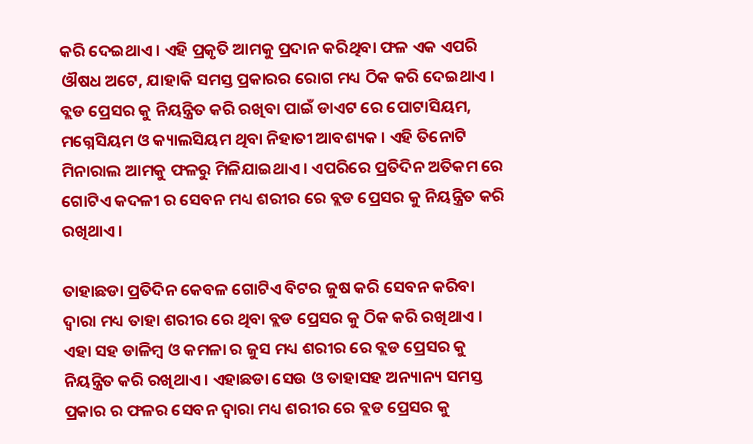କରି ଦେଇଥାଏ । ଏହି ପ୍ରକୃତି ଆମକୁ ପ୍ରଦାନ କରିଥିବା ଫଳ ଏକ ଏପରି ଔଷଧ ଅଟେ, ଯାହାକି ସମସ୍ତ ପ୍ରକାରର ରୋଗ ମଧ୍ୟ ଠିକ କରି ଦେଇଥାଏ । ବ୍ଲଡ ପ୍ରେସର କୁ ନିୟନ୍ତ୍ରିତ କରି ରଖିବା ପାଇଁ ଡାଏଟ ରେ ପୋଟାସିୟମ, ମଗ୍ନେସିୟମ ଓ କ୍ୟାଲସିୟମ ଥିବା ନିହାତୀ ଆବଶ୍ୟକ । ଏହି ତିନୋଟି ମିନାରାଲ ଆମକୁ ଫଳରୁ ମିଳିଯାଇଥାଏ । ଏପରିରେ ପ୍ରତିଦିନ ଅତିକମ ରେ ଗୋଟିଏ କଦଳୀ ର ସେବନ ମଧ୍ୟ ଶରୀର ରେ ବ୍ଲଡ ପ୍ରେସର କୁ ନିୟନ୍ତ୍ରିତ କରି ରଖିଥାଏ ।

ତାହାଛଡା ପ୍ରତିଦିନ କେବଳ ଗୋଟିଏ ବିଟର ଜୁଷ କରି ସେବନ କରିବା ଦ୍ଵାରା ମଧ୍ୟ ତାହା ଶରୀର ରେ ଥିବା ବ୍ଲଡ ପ୍ରେସର କୁ ଠିକ କରି ରଖିଥାଏ । ଏହା ସହ ଡାଳିମ୍ବ ଓ କମଳା ର ଜୁସ ମଧ୍ୟ ଶରୀର ରେ ବ୍ଲଡ ପ୍ରେସର କୁ ନିୟନ୍ତ୍ରିତ କରି ରଖିଥାଏ । ଏହାଛଡା ସେଉ ଓ ତାହାସହ ଅନ୍ୟାନ୍ୟ ସମସ୍ତ ପ୍ରକାର ର ଫଳର ସେବନ ଦ୍ଵାରା ମଧ୍ୟ ଶରୀର ରେ ବ୍ଲଡ ପ୍ରେସର କୁ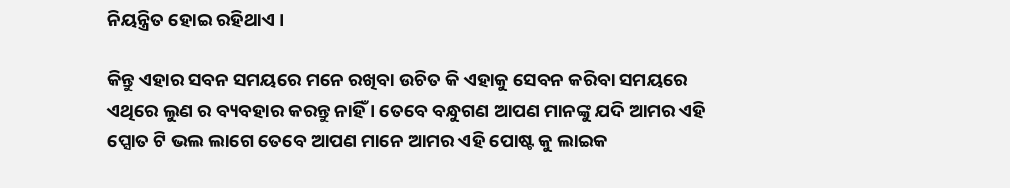ନିୟନ୍ତ୍ରିତ ହୋଇ ରହିଥାଏ ।

କିନ୍ତୁ ଏହାର ସବନ ସମୟରେ ମନେ ରଖିବା ଉଚିତ କି ଏହାକୁ ସେବନ କରିବା ସମୟରେ ଏଥିରେ ଲୁଣ ର ବ୍ୟବହାର କରନ୍ତୁ ନାହିଁ । ତେବେ ବନ୍ଧୁଗଣ ଆପଣ ମାନଙ୍କୁ ଯଦି ଆମର ଏହି ପ୍ସୋତ ଟି ଭଲ ଲାଗେ ତେବେ ଆପଣ ମାନେ ଆମର ଏହି ପୋଷ୍ଟ କୁ ଲାଇକ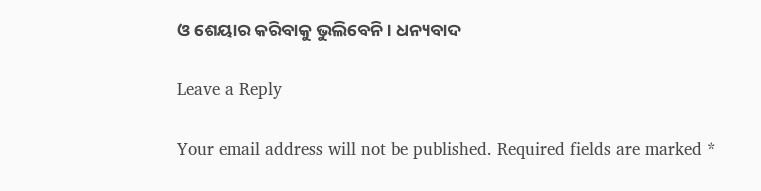ଓ ଶେୟାର କରିବାକୁ ଭୁଲିବେନି । ଧନ୍ୟବାଦ

Leave a Reply

Your email address will not be published. Required fields are marked *